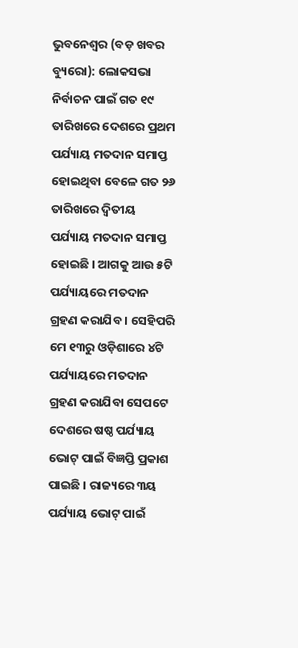ଭୁବନେଶ୍ୱର (ବଡ଼ ଖବର ବ୍ୟୁରୋ): ଲୋକସଭା ନିର୍ବାଚନ ପାଇଁ ଗତ ୧୯ ତାରିଖରେ ଦେଶରେ ପ୍ରଥମ ପର୍ଯ୍ୟାୟ ମତଦାନ ସମାପ୍ତ ହୋଇଥିବା ବେଳେ ଗତ ୨୬ ତାରିଖରେ ଦ୍ୱିତୀୟ ପର୍ଯ୍ୟାୟ ମତଦାନ ସମାପ୍ତ ହୋଇଛି । ଆଗକୁ ଆଉ ୫ଟି ପର୍ଯ୍ୟାୟରେ ମତଦାନ ଗ୍ରହଣ କରାଯିବ । ସେହିପରି ମେ ୧୩ରୁ ଓଡ଼ିଶାରେ ୪ଟି ପର୍ଯ୍ୟାୟରେ ମତଦାନ ଗ୍ରହଣ କରାଯିବା ସେପଟେ ଦେଶରେ ଷଷ୍ଠ ପର୍ଯ୍ୟାୟ ଭୋଟ୍ ପାଇଁ ବିଜ୍ଞପ୍ତି ପ୍ରକାଶ ପାଇଛି । ରାଜ୍ୟରେ ୩ୟ ପର୍ଯ୍ୟାୟ ଭୋଟ୍ ପାଇଁ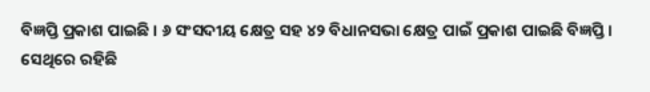ବିଜ୍ଞପ୍ତି ପ୍ରକାଶ ପାଇଛି । ୬ ସଂସଦୀୟ କ୍ଷେତ୍ର ସହ ୪୨ ବିଧାନସଭା କ୍ଷେତ୍ର ପାଇଁ ପ୍ରକାଶ ପାଇଛି ବିଜ୍ଞପ୍ତି ।
ସେଥିରେ ରହିଛି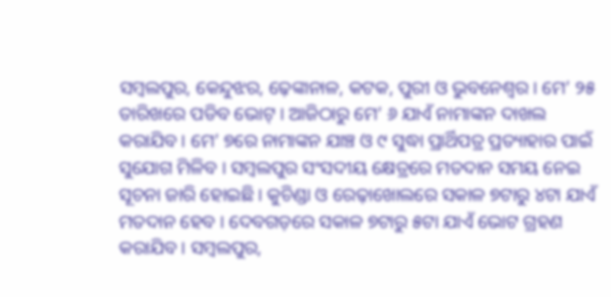ସମ୍ବଲପୁର, କେନ୍ଦୁଝର, ଢ଼େଙ୍କାନାଳ, କଟକ, ପୁରୀ ଓ ଭୁବନେଶ୍ୱର । ମେ’ ୨୫ ତାରିଖରେ ପଡିବ ଭୋଟ୍ । ଆଜିଠାରୁ ମେ’ ୬ ଯାଏଁ ନାମାଙ୍କନ ଦାଖଲ କରାଯିବ । ମେ’ ୭ରେ ନାମାଙ୍କନ ଯାଞ୍ଚ ଓ ୯ ସୁଦ୍ଧା ପ୍ରାର୍ଥିପତ୍ର ପ୍ରତ୍ୟାହାର ପାଇଁ ସୁଯୋଗ ମିଳିବ । ସମ୍ବଲପୁର ସଂସଦୀୟ କ୍ଷେତ୍ରରେ ମତଦାନ ସମୟ ନେଇ ସୂଚନା ଜାରି ହୋଇଛି । କୁଚିଣ୍ଡା ଓ ରେଢ଼ାଖୋଲରେ ସକାଳ ୭ଟାରୁ ୪ଟା ଯାଏଁ ମତଦାନ ହେବ । ଦେବଗଡ଼ରେ ସକାଳ ୭ଟାରୁ ୫ଟା ଯାଏଁ ଭୋଟ ଗ୍ରହଣ କରାଯିବ । ସମ୍ବଲପୁର,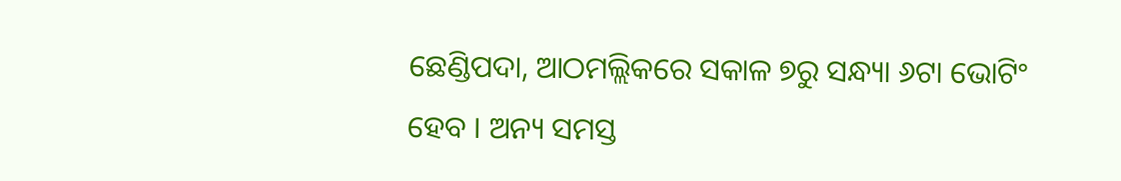ଛେଣ୍ଡିପଦା, ଆଠମଲ୍ଲିକରେ ସକାଳ ୭ରୁ ସନ୍ଧ୍ୟା ୬ଟା ଭୋଟିଂ ହେବ । ଅନ୍ୟ ସମସ୍ତ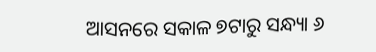ଆସନରେ ସକାଳ ୭ଟାରୁ ସନ୍ଧ୍ୟା ୬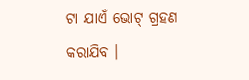ଟା ଯାଏଁ ଭୋଟ୍ ଗ୍ରହଣ କରାଯିବ ।